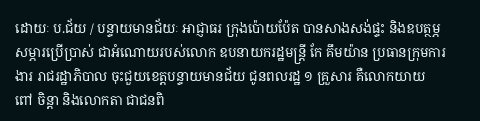ដោយៈ ប.ជ័យ / បន្ទាយមានជ័យៈ អាជ្ញាធរ ក្រុងប៉ោយប៉ែត បានសាងសង់ផ្ទះ និងឧបត្ថម្ភសម្ភារប្រើប្រាស់ ជាអំណោយរបស់លោក ឧបនាយករដ្ឋមន្ត្រី កែ គឹមយ៉ាន ប្រធានក្រុមការងារ រាជរដ្ឋាភិបាល ចុះជួយខេត្តបន្ទាយមានជ័យ ជូនពលរដ្ឋ ១ គ្រួសារ គឺលោកយាយ ពៅ ចិន្តា និងលោកតា ជាជនពិ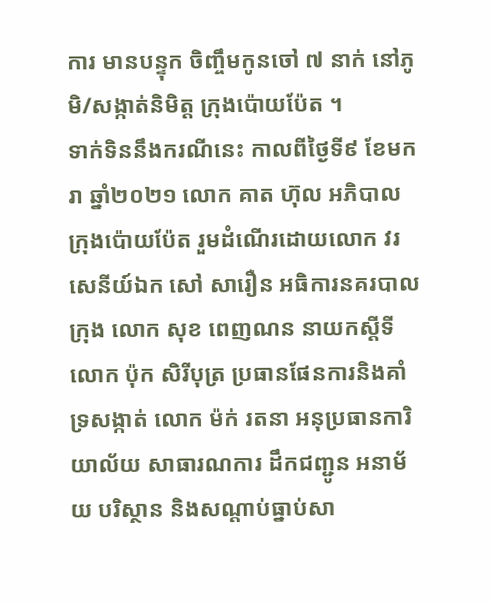ការ មានបន្ទុក ចិញ្ចឹមកូនចៅ ៧ នាក់ នៅភូមិ/សង្កាត់និមិត្ត ក្រុងប៉ោយប៉ែត ។
ទាក់ទិននឹងករណីនេះ កាលពីថ្ងៃទី៩ ខែមករា ឆ្នាំ២០២១ លោក គាត ហ៊ុល អភិបាលក្រុងប៉ោយប៉ែត រួមដំណើរដោយលោក វរសេនីយ៍ឯក សៅ សារឿន អធិការនគរបាលក្រុង លោក សុខ ពេញណន នាយកស្តីទី លោក ប៉ុក សិរីបុត្រ ប្រធានផែនការនិងគាំទ្រសង្កាត់ លោក ម៉ក់ រតនា អនុប្រធានការិយាល័យ សាធារណការ ដឹកជញ្ជូន អនាម័យ បរិស្ថាន និងសណ្តាប់ធ្នាប់សា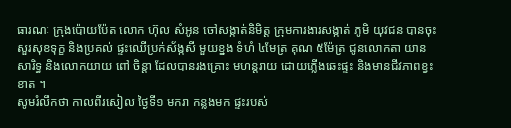ធារណៈ ក្រុងប៉ោយប៉ែត លោក ហ៊ុល សំអូន ចៅសង្កាត់និមិត្ត ក្រុមការងារសង្កាត់ ភូមិ យុវជន បានចុះសួរសុខទុក្ខ និងប្រគល់ ផ្ទះឈើប្រក់ស័ង្កសី មួយខ្នង ទំហំ ៤មែត្រ គុណ ៥ម៉ែត្រ ជូនលោកតា យាន សារិទ្ធ និងលោកយាយ ពៅ ចិន្តា ដែលបានរងគ្រោះ មហន្តរាយ ដោយភ្លើងឆេះផ្ទះ និងមានជីវភាពខ្វះខាត ។
សូមរំលឹកថា កាលពីរសៀល ថ្ងៃទី១ មករា កន្លងមក ផ្ទះរបស់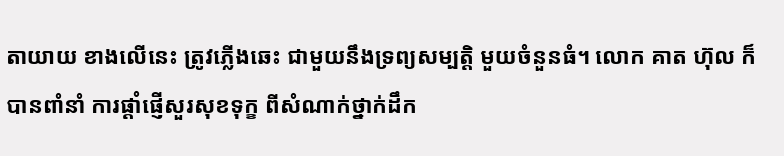តាយាយ ខាងលើនេះ ត្រូវភ្លើងឆេះ ជាមួយនឹងទ្រព្យសម្បត្តិ មួយចំនួនធំ។ លោក គាត ហ៊ុល ក៏បានពាំនាំ ការផ្ដាំផ្ញើសួរសុខទុក្ខ ពីសំណាក់ថ្នាក់ដឹក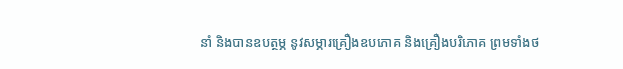នាំ និងបានឧបត្ថម្ភ នូវសម្ភារគ្រឿងឧបភោគ និងគ្រឿងបរិភោគ ព្រមទាំងថ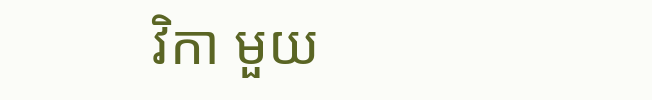វិកា មួយ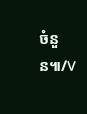ចំនួន៕/V